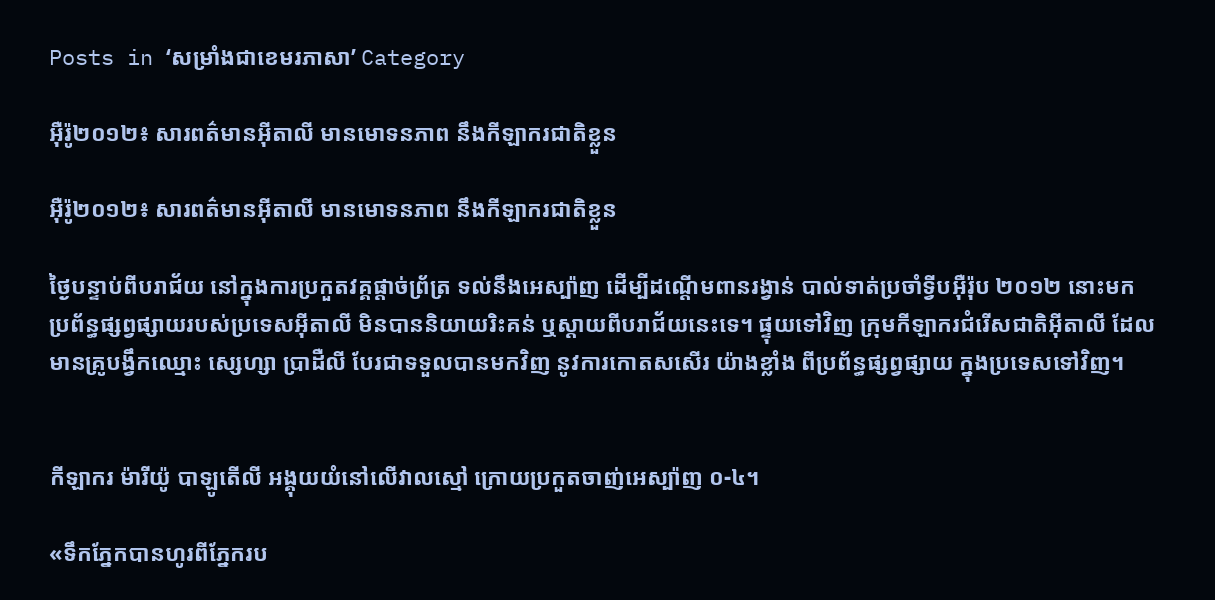Posts in ‘សម្រាំងជាខេមរភាសា’ Category

អ៊ឺរ៉ូ២០១២៖ សារពត៌មានអ៊ីតាលី មានមោទនភាព នឹងកីឡាករជាតិខ្លួន

អ៊ឺរ៉ូ២០១២៖ សារពត៌មានអ៊ីតាលី មានមោទនភាព នឹងកីឡាករជាតិខ្លួន

ថ្ងៃបន្ទាប់ពីបរាជ័យ នៅក្នុងការប្រកួតវគ្គផ្ដាច់ព្រ័ត្រ ទល់នឹងអេស្ប៉ាញ ដើម្បីដណ្ដើមពានរង្វាន់ បាល់ទាត់ប្រចាំទ្វីបអ៊ឺរ៉ុប ២០១២ នោះមក  ប្រព័ន្ធផ្សព្វផ្សាយរបស់ប្រទេសអ៊ីតាលី មិនបាននិយាយរិះគន់ ឬស្ដាយពីបរាជ័យនេះទេ។ ផ្ទុយទៅវិញ ក្រុមកីឡាករជំរើសជាតិអ៊ីតាលី ដែលមានគ្រូបង្វឹកឈ្មោះ ស្សេហ្សា ប្រាដឺលី បែរជាទទួលបានមកវិញ នូវការកោតសសើរ យ៉ាងខ្លាំង ពីប្រព័ន្ធផ្សព្វផ្សាយ ក្នុងប្រទេសទៅវិញ។


កីឡាករ ម៉ារីយ៉ូ បាឡូតើលី អង្គុយយំនៅលើវាលស្មៅ ក្រោយប្រកួតចាញ់អេស្ប៉ាញ ០-៤។

«ទឹកភ្នែកបានហូរពីភ្នែករប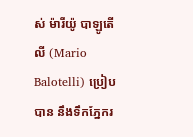ស់ ម៉ារីយ៉ូ បាឡូតើលី (Mario Balotelli) ប្រៀបបាន នឹងទឹកភ្នែករ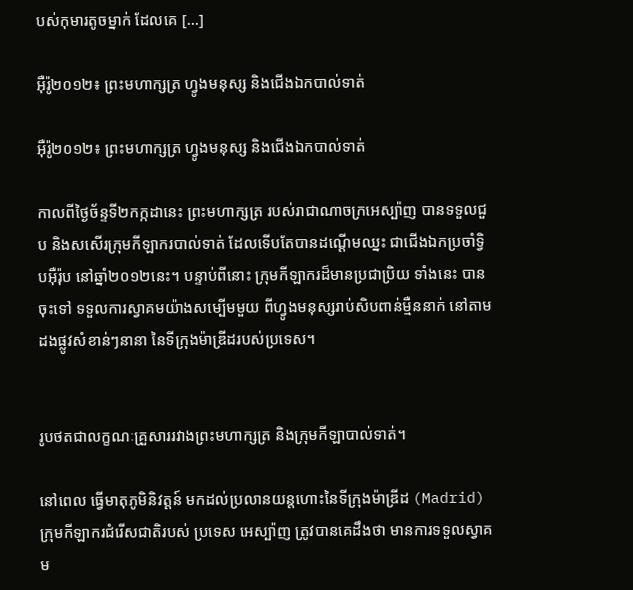បស់កុមារតូចម្នាក់ ដែលគេ [...]

អ៊ឺរ៉ូ២០១២៖ ព្រះមហាក្សត្រ ហ្វូងមនុស្ស និងជើងឯកបាល់ទាត់

អ៊ឺរ៉ូ២០១២៖ ព្រះមហាក្សត្រ ហ្វូងមនុស្ស និងជើងឯកបាល់ទាត់

កាលពីថ្ងៃច័ន្ទទី២កក្កដានេះ ព្រះមហាក្សត្រ របស់រាជាណាចក្រអេស្ប៉ាញ បានទទួលជួប និងសសើរក្រុមកីឡាករបាល់ទាត់ ដែលទើបតែបានដណ្ដើមឈ្នះ ជាជើងឯកប្រចាំទ្វិបអ៊ឺរ៉ុប នៅឆ្នាំ២០១២នេះ។ បន្ទាប់ពីនោះ ក្រុមកីឡាករដ៏មានប្រជាប្រិយ ទាំងនេះ បានចុះទៅ ទទួលការស្វាគមយ៉ាងសម្បើមមួយ ពីហ្វូងមនុស្សរាប់សិបពាន់ម្មឺននាក់ នៅតាមដងផ្លូវសំខាន់ៗនានា នៃទីក្រុងម៉ាឌ្រីដរបស់ប្រទេស។


រូបថតជាលក្ខណៈគ្រួសាររវាងព្រះមហាក្សត្រ និងក្រុមកីឡាបាល់ទាត់។

នៅពេល ធ្វើមាតុភូមិនិវត្តន៍ មកដល់ប្រលានយន្ដហោះនៃទីក្រុងម៉ាឌ្រីដ (Madrid) ក្រុមកីឡាករជំរើសជាតិរបស់ ប្រទេស អេស្ប៉ាញ ត្រូវបានគេដឹងថា មានការទទួលស្វាគម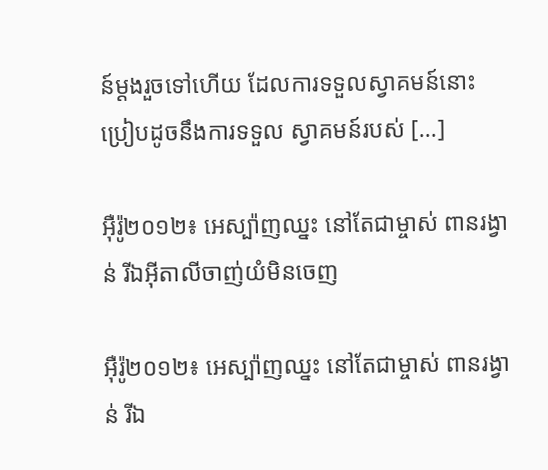ន៍ម្ដងរួចទៅហើយ ដែលការទទួលស្វាគមន៍នោះ ប្រៀបដូចនឹងការទទួល ស្វាគមន៍របស់ [...]

អ៊ឺរ៉ូ២០១២៖ អេស្ប៉ាញឈ្នះ នៅតែជាម្ចាស់ ពានរង្វាន់ រីឯអ៊ីតាលីចាញ់យំមិនចេញ

អ៊ឺរ៉ូ២០១២៖ អេស្ប៉ាញឈ្នះ នៅតែជាម្ចាស់ ពានរង្វាន់ រីឯ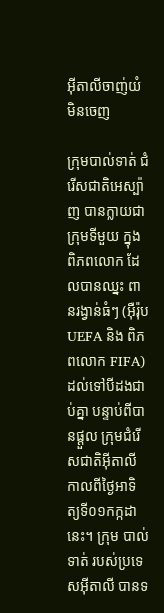អ៊ីតាលីចាញ់យំមិនចេញ

ក្រុមបាល់ទាត់ ជំរើសជាតិអេស្ប៉ាញ បានក្លាយជាក្រុមទីមួយ ក្នុងពិភពលោក ដែលបានឈ្នះ ពានរង្វាន់ធំៗ (អ៊ឺរ៉ុប UEFA និង ពិភពលោក FIFA) ដល់ទៅបីដងជាប់គ្នា បន្ទាប់ពីបានផ្ដួល ក្រុមជំរើសជាតិអ៊ីតាលី កាលពីថ្ងៃអាទិត្យទី០១កក្កដានេះ។ ក្រុម បាល់ទាត់ របស់ប្រទេសអ៊ីតាលី បានទ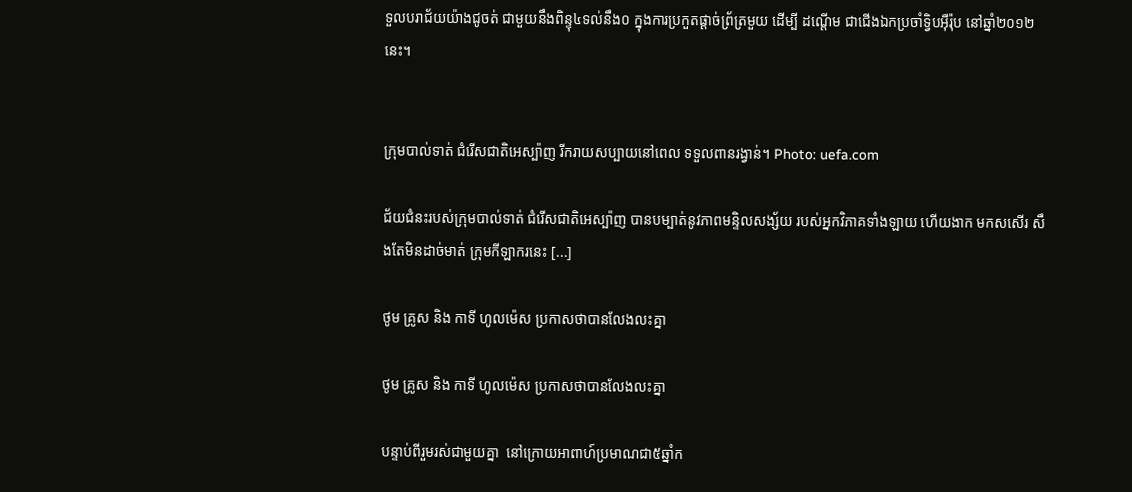ទួលបរាជ័យយ៉ាងជូចត់ ជាមួយនឹងពិន្ទុ៤ទល់នឹង០ ក្នុងការប្រកួតផ្ដាច់ព្រ័ត្រមួយ ដើម្បី ដណ្ដើម ជាជើងឯកប្រចាំទ្វិបអ៊ឺរ៉ុប នៅឆ្នាំ២០១២នេះ។


ក្រុមបាល់ទាត់ ជំរើសជាតិអេស្ប៉ាញ រីករាយសប្បាយនៅពេល ទទួលពានរង្វាន់។ Photo: uefa.com

ជ័យជំនះរបស់ក្រុមបាល់ទាត់ ជំរើសជាតិអេស្ប៉ាញ បានបម្បាត់នូវភាពមន្ទិលសង្ស័យ របស់អ្នកវិភាគទាំងឡាយ ហើយងាក មកសសើរ សឹងតែមិនដាច់មាត់ ក្រុមកីឡាករនេះ [...]

ថូម គ្រូស និង កាទី ហូលម៉េស ប្រកាសថាបានលែងលះគ្នា

ថូម គ្រូស និង កាទី ហូលម៉េស ប្រកាសថាបានលែងលះគ្នា

បន្ទាប់ពីរួមរស់ជាមួយគ្នា  នៅក្រោយអាពាហ៍ប្រមាណជា៥ឆ្នាំក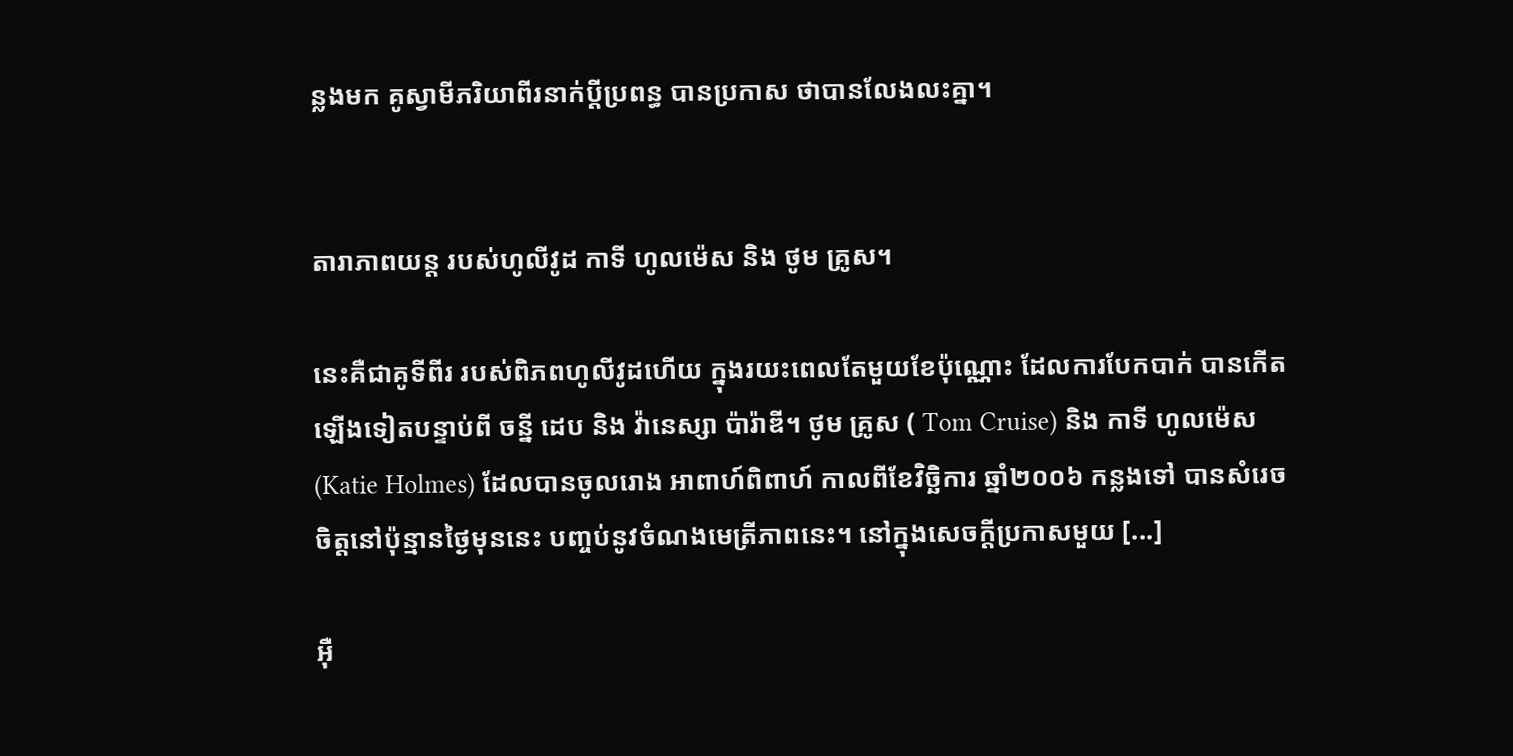ន្លងមក គូស្វាមីភរិយាពីរនាក់ប្ដីប្រពន្ធ បានប្រកាស ថាបានលែងលះគ្នា។


តារាភាពយន្ដ របស់ហូលីវូដ កាទី ហូលម៉េស និង ថូម គ្រូស។

នេះគឺជាគូទីពីរ របស់ពិភពហូលីវូដហើយ ក្នុងរយះពេលតែមួយខែប៉ុណ្ណោះ ដែលការបែកបាក់ បានកើតឡើងទៀតបន្ទាប់ពី ចន្នី ដេប និង វ៉ានេស្សា ប៉ារ៉ាឌី។ ថូម គ្រូស ( Tom Cruise) និង កាទី ហូលម៉េស (Katie Holmes) ដែលបានចូលរោង អាពាហ៍ពិពាហ៍ កាលពីខែវិច្ឆិការ ឆ្នាំ២០០៦ កន្លងទៅ បានសំរេចចិត្តនៅប៉ុន្មានថ្ងៃមុននេះ បញ្ចប់នូវចំណងមេត្រីភាពនេះ។ នៅក្នុងសេចក្ដីប្រកាសមួយ [...]

អ៊ឺ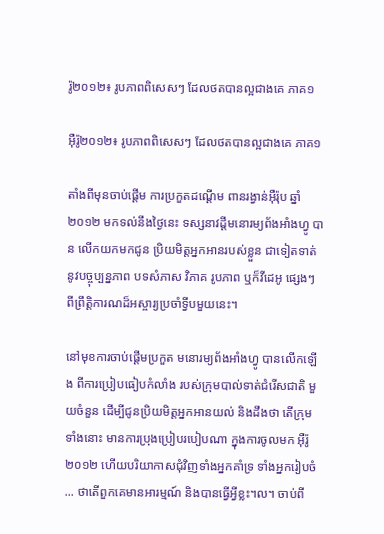រ៉ូ២០១២៖ រូបភាពពិសេសៗ ដែលថតបានល្អជាងគេ ភាគ១

អ៊ឺរ៉ូ២០១២៖ រូបភាពពិសេសៗ ដែលថតបានល្អជាងគេ ភាគ១

តាំងពីមុនចាប់ផ្ដើម ការប្រកួតដណ្ដើម ពានរង្វាន់អ៊ឺរ៉ុប ឆ្នាំ២០១២ មកទល់នឹងថ្ងៃនេះ ទស្សនាវដ្ដីមនោរម្យព័ងអាំងហ្វូ បាន លើកយកមកជូន ប្រិយមិត្តអ្នកអានរបស់ខ្លួន ជាទៀតទាត់ នូវបច្ចុប្បន្នភាព បទសំភាស វិភាគ រូបភាព ឬក៏វីដេអូ ផ្សេងៗ ពីព្រឹត្តិការណដ៏អស្ចារ្យប្រចាំទ្វីបមួយនេះ។

នៅមុខការចាប់ផ្ដើមប្រកួត មនោរម្យព័ងអាំងហ្វូ បានលើកឡើង ពីការប្រៀបធៀបកំលាំង របស់ក្រុមបាល់ទាត់ជំរើសជាតិ មួយចំនួន ដើម្បីជូនប្រិយមិត្តអ្នកអានយល់ និងដឹងថា តើក្រុមទាំងនោះ មានការប្រុងប្រៀបរបៀបណា ក្នុងការចូលមក អ៊ឺរ៉ូ២០១២ ហើយបរិយាកាសជុំវិញទាំងអ្នកគាំទ្រ ទាំងអ្នករៀបចំ ... ថាតើពួកគេមានអារម្មណ៍ និងបានធ្វើអ្វីខ្លះ។ល។ ចាប់ពី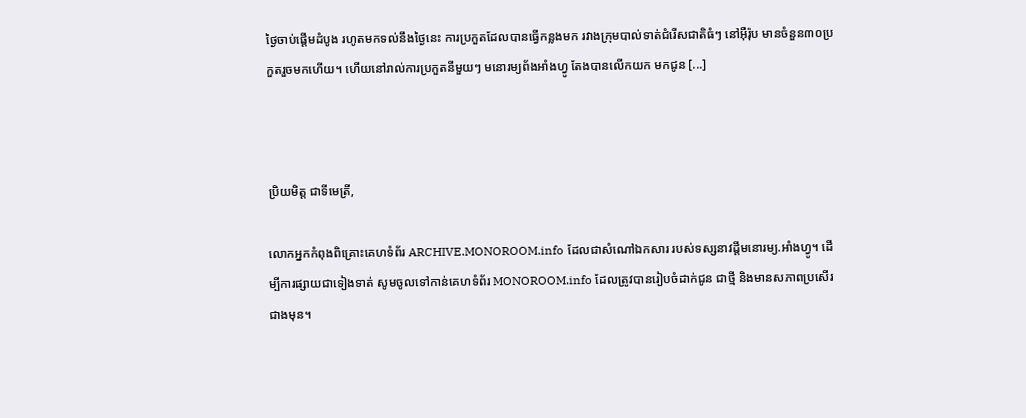ថ្ងៃចាប់ផ្ដើមដំបូង រហូតមកទល់នឹងថ្ងៃនេះ ការប្រកួតដែលបានធ្វើកន្លងមក រវាងក្រុមបាល់ទាត់ជំរើសជាតិធំៗ នៅអ៊ឺរ៉ុប មានចំនួន៣០ប្រកួតរួចមកហើយ។ ហើយនៅរាល់ការប្រកួតនីមួយៗ មនោរម្យព័ងអាំងហ្វូ តែងបានលើកយក មកជូន [...]



ប្រិយមិត្ត ជាទីមេត្រី,

លោកអ្នកកំពុងពិគ្រោះគេហទំព័រ ARCHIVE.MONOROOM.info ដែលជាសំណៅឯកសារ របស់ទស្សនាវដ្ដីមនោរម្យ.អាំងហ្វូ។ ដើម្បីការផ្សាយជាទៀងទាត់ សូមចូលទៅកាន់គេហទំព័រ MONOROOM.info ដែលត្រូវបានរៀបចំដាក់ជូន ជាថ្មី និងមានសភាពប្រសើរជាងមុន។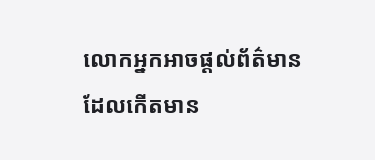លោកអ្នកអាចផ្ដល់ព័ត៌មាន ដែលកើតមាន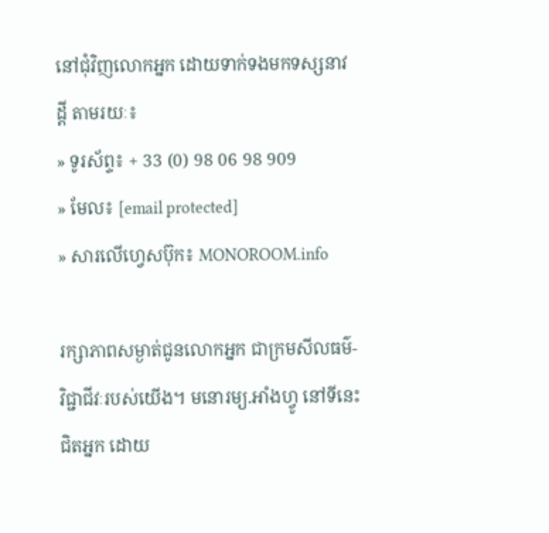នៅជុំវិញលោកអ្នក ដោយទាក់ទងមកទស្សនាវដ្ដី តាមរយៈ៖
» ទូរស័ព្ទ៖ + 33 (0) 98 06 98 909
» មែល៖ [email protected]
» សារលើហ្វេសប៊ុក៖ MONOROOM.info

រក្សាភាពសម្ងាត់ជូនលោកអ្នក ជាក្រមសីលធម៌-វិជ្ជាជីវៈរបស់យើង។ មនោរម្យ.អាំងហ្វូ នៅទីនេះ ជិតអ្នក ដោយ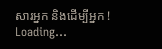សារអ្នក និងដើម្បីអ្នក !
Loading...